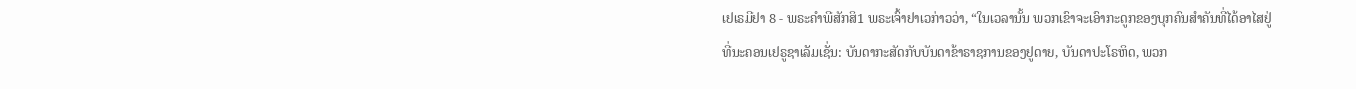ເຢເຣມີຢາ 8 - ພຣະຄຳພີສັກສິ1 ພຣະເຈົ້າຢາເວກ່າວວ່າ, “ໃນເວລານັ້ນ ພວກເຂົາຈະເອົາກະດູກຂອງບຸກຄົນສຳຄັນທີ່ໄດ້ອາໄສຢູ່ທີ່ນະຄອນເຢຣູຊາເລັມເຊັ່ນ: ບັນດາກະສັດກັບບັນດາຂ້າຣາຊການຂອງຢູດາຍ, ບັນດາປະໂຣຫິດ, ພວກ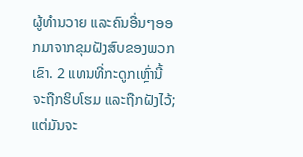ຜູ້ທຳນວາຍ ແລະຄົນອື່ນໆອອກມາຈາກຂຸມຝັງສົບຂອງພວກເຂົາ. 2 ແທນທີ່ກະດູກເຫຼົ່ານີ້ຈະຖືກຮິບໂຮມ ແລະຖືກຝັງໄວ້; ແຕ່ມັນຈະ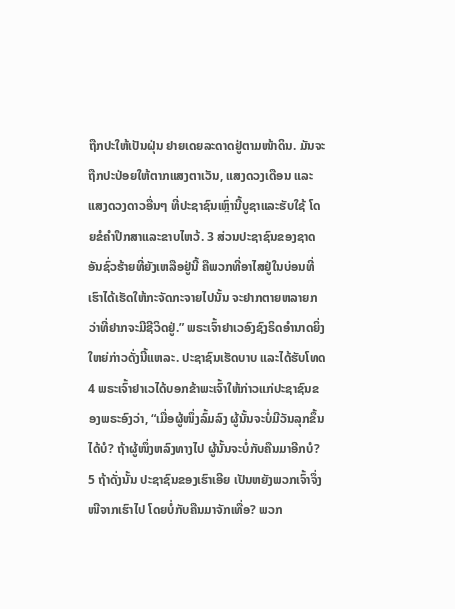ຖືກປະໃຫ້ເປັນຝຸ່ນ ຢາຍເດຍລະດາດຢູ່ຕາມໜ້າດິນ. ມັນຈະຖືກປະປ່ອຍໃຫ້ຕາກແສງຕາເວັນ, ແສງດວງເດືອນ ແລະແສງດວງດາວອື່ນໆ ທີ່ປະຊາຊົນເຫຼົ່ານີ້ບູຊາແລະຮັບໃຊ້ ໂດຍຂໍຄຳປຶກສາແລະຂາບໄຫວ້. 3 ສ່ວນປະຊາຊົນຂອງຊາດອັນຊົ່ວຮ້າຍທີ່ຍັງເຫລືອຢູ່ນີ້ ຄືພວກທີ່ອາໄສຢູ່ໃນບ່ອນທີ່ເຮົາໄດ້ເຮັດໃຫ້ກະຈັດກະຈາຍໄປນັ້ນ ຈະຢາກຕາຍຫລາຍກວ່າທີ່ຢາກຈະມີຊີວິດຢູ່.” ພຣະເຈົ້າຢາເວອົງຊົງຣິດອຳນາດຍິ່ງໃຫຍ່ກ່າວດັ່ງນີ້ແຫລະ. ປະຊາຊົນເຮັດບາບ ແລະໄດ້ຮັບໂທດ 4 ພຣະເຈົ້າຢາເວໄດ້ບອກຂ້າພະເຈົ້າໃຫ້ກ່າວແກ່ປະຊາຊົນຂອງພຣະອົງວ່າ, “ເມື່ອຜູ້ໜຶ່ງລົ້ມລົງ ຜູ້ນັ້ນຈະບໍ່ມີວັນລຸກຂຶ້ນໄດ້ບໍ? ຖ້າຜູ້ໜຶ່ງຫລົງທາງໄປ ຜູ້ນັ້ນຈະບໍ່ກັບຄືນມາອີກບໍ? 5 ຖ້າດັ່ງນັ້ນ ປະຊາຊົນຂອງເຮົາເອີຍ ເປັນຫຍັງພວກເຈົ້າຈຶ່ງໜີຈາກເຮົາໄປ ໂດຍບໍ່ກັບຄືນມາຈັກເທື່ອ? ພວກ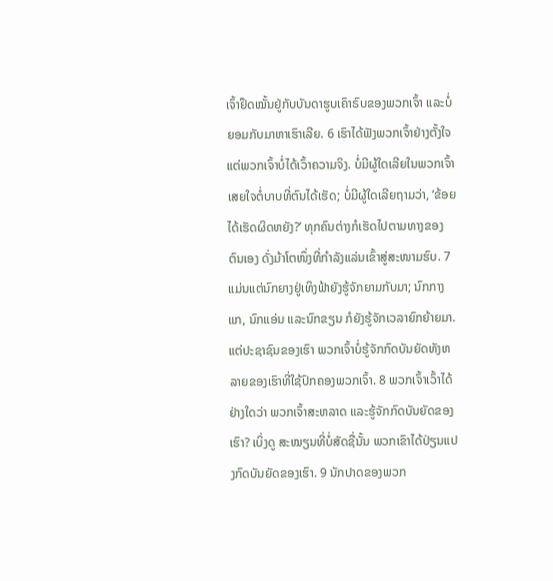ເຈົ້າຢຶດໝັ້ນຢູ່ກັບບັນດາຮູບເຄົາຣົບຂອງພວກເຈົ້າ ແລະບໍ່ຍອມກັບມາຫາເຮົາເລີຍ. 6 ເຮົາໄດ້ຟັງພວກເຈົ້າຢ່າງຕັ້ງໃຈ ແຕ່ພວກເຈົ້າບໍ່ໄດ້ເວົ້າຄວາມຈິງ. ບໍ່ມີຜູ້ໃດເລີຍໃນພວກເຈົ້າເສຍໃຈຕໍ່ບາບທີ່ຕົນໄດ້ເຮັດ; ບໍ່ມີຜູ້ໃດເລີຍຖາມວ່າ, ‘ຂ້ອຍໄດ້ເຮັດຜິດຫຍັງ?’ ທຸກຄົນຕ່າງກໍເຮັດໄປຕາມທາງຂອງຕົນເອງ ດັ່ງມ້າໂຕໜຶ່ງທີ່ກຳລັງແລ່ນເຂົ້າສູ່ສະໜາມຮົບ. 7 ແມ່ນແຕ່ນົກຍາງຢູ່ເທິງຟ້າຍັງຮູ້ຈັກຍາມກັບມາ; ນົກກາງແກ, ນົກແອ່ນ ແລະນົກຂຽນ ກໍຍັງຮູ້ຈັກເວລາຍົກຍ້າຍມາ. ແຕ່ປະຊາຊົນຂອງເຮົາ ພວກເຈົ້າບໍ່ຮູ້ຈັກກົດບັນຍັດທັງຫລາຍຂອງເຮົາທີ່ໃຊ້ປົກຄອງພວກເຈົ້າ. 8 ພວກເຈົ້າເວົ້າໄດ້ຢ່າງໃດວ່າ ພວກເຈົ້າສະຫລາດ ແລະຮູ້ຈັກກົດບັນຍັດຂອງເຮົາ? ເບິ່ງດູ ສະໝຽນທີ່ບໍ່ສັດຊື່ນັ້ນ ພວກເຂົາໄດ້ປ່ຽນແປງກົດບັນຍັດຂອງເຮົາ. 9 ນັກປາດຂອງພວກ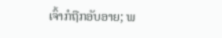ເຈົ້າກໍຖືກອັບອາຍ; ພ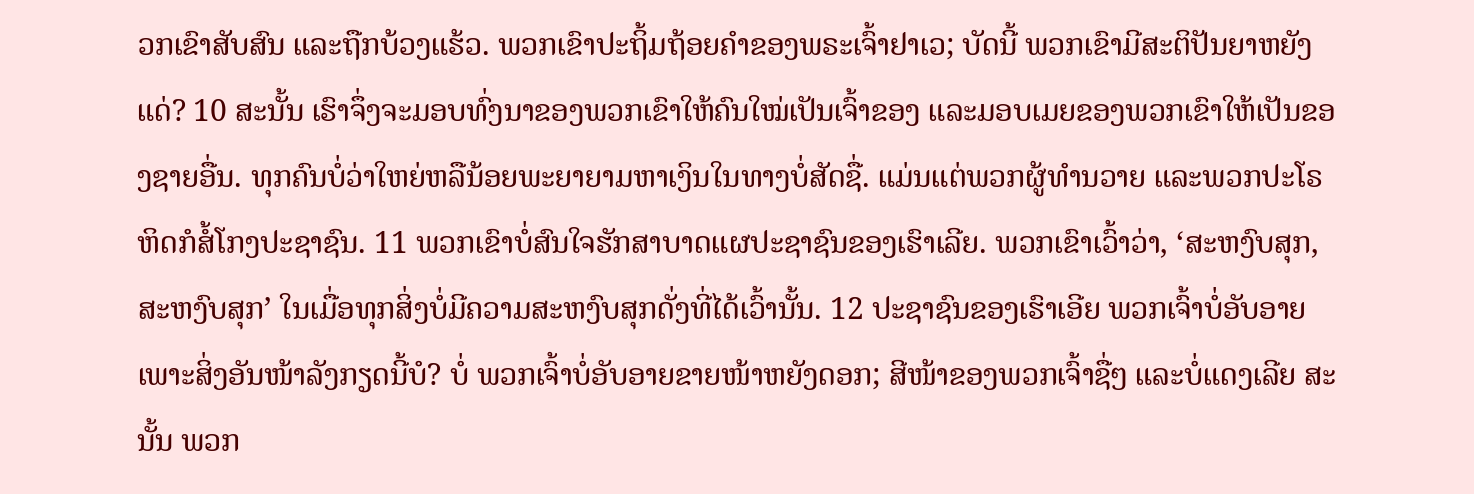ວກເຂົາສັບສົນ ແລະຖືກບ້ວງແຮ້ວ. ພວກເຂົາປະຖິ້ມຖ້ອຍຄຳຂອງພຣະເຈົ້າຢາເວ; ບັດນີ້ ພວກເຂົາມີສະຕິປັນຍາຫຍັງແດ່? 10 ສະນັ້ນ ເຮົາຈຶ່ງຈະມອບທົ່ງນາຂອງພວກເຂົາໃຫ້ຄົນໃໝ່ເປັນເຈົ້າຂອງ ແລະມອບເມຍຂອງພວກເຂົາໃຫ້ເປັນຂອງຊາຍອື່ນ. ທຸກຄົນບໍ່ວ່າໃຫຍ່ຫລືນ້ອຍພະຍາຍາມຫາເງິນໃນທາງບໍ່ສັດຊື່. ແມ່ນແຕ່ພວກຜູ້ທຳນວາຍ ແລະພວກປະໂຣຫິດກໍສໍ້ໂກງປະຊາຊົນ. 11 ພວກເຂົາບໍ່ສົນໃຈຮັກສາບາດແຜປະຊາຊົນຂອງເຮົາເລີຍ. ພວກເຂົາເວົ້າວ່າ, ‘ສະຫງົບສຸກ, ສະຫງົບສຸກ’ ໃນເມື່ອທຸກສິ່ງບໍ່ມີຄວາມສະຫງົບສຸກດັ່ງທີ່ໄດ້ເວົ້ານັ້ນ. 12 ປະຊາຊົນຂອງເຮົາເອີຍ ພວກເຈົ້າບໍ່ອັບອາຍເພາະສິ່ງອັນໜ້າລັງກຽດນີ້ບໍ? ບໍ່ ພວກເຈົ້າບໍ່ອັບອາຍຂາຍໜ້າຫຍັງດອກ; ສີໜ້າຂອງພວກເຈົ້າຊື່ໆ ແລະບໍ່ແດງເລີຍ ສະນັ້ນ ພວກ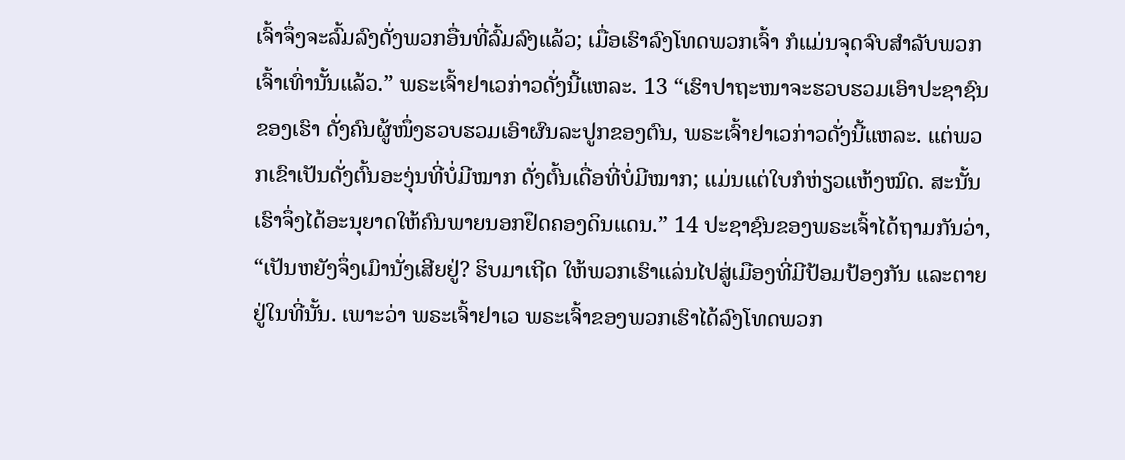ເຈົ້າຈຶ່ງຈະລົ້ມລົງດັ່ງພວກອື່ນທີ່ລົ້ມລົງແລ້ວ; ເມື່ອເຮົາລົງໂທດພວກເຈົ້າ ກໍແມ່ນຈຸດຈົບສຳລັບພວກເຈົ້າເທົ່ານັ້ນແລ້ວ.” ພຣະເຈົ້າຢາເວກ່າວດັ່ງນີ້ແຫລະ. 13 “ເຮົາປາຖະໜາຈະຮວບຮວມເອົາປະຊາຊົນຂອງເຮົາ ດັ່ງຄົນຜູ້ໜຶ່ງຮວບຮວມເອົາຜົນລະປູກຂອງຕົນ, ພຣະເຈົ້າຢາເວກ່າວດັ່ງນີ້ແຫລະ. ແຕ່ພວກເຂົາເປັນດັ່ງຕົ້ນອະງຸ່ນທີ່ບໍ່ມີໝາກ ດັ່ງຕົ້ນເດື່ອທີ່ບໍ່ມີໝາກ; ແມ່ນແຕ່ໃບກໍຫ່ຽວແຫ້ງໝົດ. ສະນັ້ນ ເຮົາຈຶ່ງໄດ້ອະນຸຍາດໃຫ້ຄົນພາຍນອກຢຶດຄອງດິນແດນ.” 14 ປະຊາຊົນຂອງພຣະເຈົ້າໄດ້ຖາມກັນວ່າ, “ເປັນຫຍັງຈຶ່ງເມົານັ່ງເສີຍຢູ່? ຮິບມາເຖີດ ໃຫ້ພວກເຮົາແລ່ນໄປສູ່ເມືອງທີ່ມີປ້ອມປ້ອງກັນ ແລະຕາຍຢູ່ໃນທີ່ນັ້ນ. ເພາະວ່າ ພຣະເຈົ້າຢາເວ ພຣະເຈົ້າຂອງພວກເຮົາໄດ້ລົງໂທດພວກ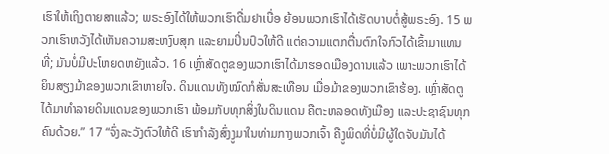ເຮົາໃຫ້ເຖິງຕາຍສາແລ້ວ; ພຣະອົງໄດ້ໃຫ້ພວກເຮົາດື່ມຢາເບື່ອ ຍ້ອນພວກເຮົາໄດ້ເຮັດບາບຕໍ່ສູ້ພຣະອົງ. 15 ພວກເຮົາຫວັງໄດ້ເຫັນຄວາມສະຫງົບສຸກ ແລະຍາມປິ່ນປົວໃຫ້ດີ ແຕ່ຄວາມແຕກຕື່ນຕົກໃຈກົວໄດ້ເຂົ້າມາແທນທີ່; ມັນບໍ່ມີປະໂຫຍດຫຍັງແລ້ວ. 16 ເຫຼົ່າສັດຕູຂອງພວກເຮົາໄດ້ມາຮອດເມືອງດານແລ້ວ ເພາະພວກເຮົາໄດ້ຍິນສຽງມ້າຂອງພວກເຂົາຫາຍໃຈ. ດິນແດນທັງໝົດກໍສັ່ນສະເທືອນ ເມື່ອມ້າຂອງພວກເຂົາຮ້ອງ. ເຫຼົ່າສັດຕູໄດ້ມາທຳລາຍດິນແດນຂອງພວກເຮົາ ພ້ອມກັບທຸກສິ່ງໃນດິນແດນ ຄືຕະຫລອດທັງເມືອງ ແລະປະຊາຊົນທຸກຄົນດ້ວຍ.” 17 “ຈົ່ງລະວັງຕົວໃຫ້ດີ ເຮົາກຳລັງສົ່ງງູມາໃນທ່າມກາງພວກເຈົ້າ ຄືງູພິດທີ່ບໍ່ມີຜູ້ໃດຈັບມັນໄດ້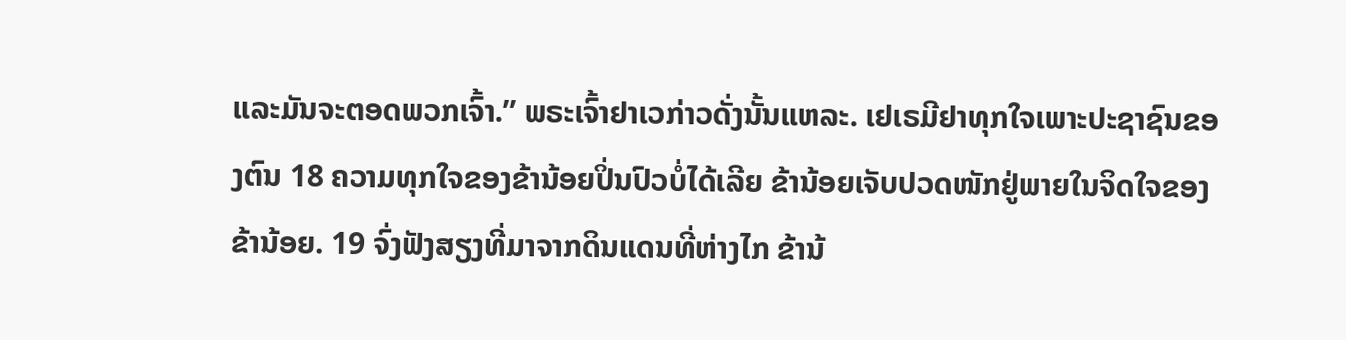ແລະມັນຈະຕອດພວກເຈົ້າ.” ພຣະເຈົ້າຢາເວກ່າວດັ່ງນັ້ນແຫລະ. ເຢເຣມີຢາທຸກໃຈເພາະປະຊາຊົນຂອງຕົນ 18 ຄວາມທຸກໃຈຂອງຂ້ານ້ອຍປິ່ນປົວບໍ່ໄດ້ເລີຍ ຂ້ານ້ອຍເຈັບປວດໜັກຢູ່ພາຍໃນຈິດໃຈຂອງຂ້ານ້ອຍ. 19 ຈົ່ງຟັງສຽງທີ່ມາຈາກດິນແດນທີ່ຫ່າງໄກ ຂ້ານ້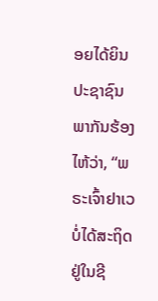ອຍໄດ້ຍິນປະຊາຊົນພາກັນຮ້ອງໄຫ້ວ່າ, “ພຣະເຈົ້າຢາເວບໍ່ໄດ້ສະຖິດຢູ່ໃນຊີ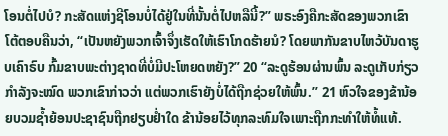ໂອນຕໍ່ໄປບໍ? ກະສັດແຫ່ງຊີໂອນບໍ່ໄດ້ຢູ່ໃນທີ່ນັ້ນຕໍ່ໄປຫລືນີ້?” ພຣະອົງຄືກະສັດຂອງພວກເຂົາ ໂຕ້ຕອບຄືນວ່າ, “ເປັນຫຍັງພວກເຈົ້າຈຶ່ງເຮັດໃຫ້ເຮົາໂກດຮ້າຍນໍ? ໂດຍພາກັນຂາບໄຫວ້ບັນດາຮູບເຄົາຣົບ ກົ້ມຂາບພະຕ່າງຊາດທີ່ບໍ່ມີປະໂຫຍດຫຍັງ?” 20 “ລະດູຮ້ອນຜ່ານພົ້ນ ລະດູເກັບກ່ຽວກຳລັງຈະໝົດ ພວກເຂົາກ່າວວ່າ ແຕ່ພວກເຮົາຍັງບໍ່ໄດ້ຖືກຊ່ວຍໃຫ້ພົ້ນ.” 21 ຫົວໃຈຂອງຂ້ານ້ອຍບວມຊໍ້າຍ້ອນປະຊາຊົນຖືກຢຽບຢໍ່າໃດ ຂ້ານ້ອຍໄວ້ທຸກລະທົມໃຈເພາະຖືກກະທຳໃຫ້ທໍ້ແທ້.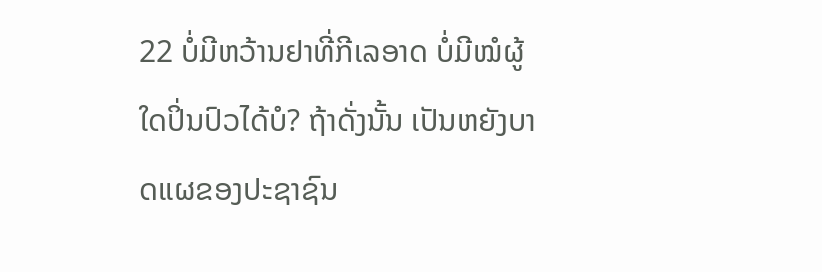22 ບໍ່ມີຫວ້ານຢາທີ່ກີເລອາດ ບໍ່ມີໝໍຜູ້ໃດປິ່ນປົວໄດ້ບໍ? ຖ້າດັ່ງນັ້ນ ເປັນຫຍັງບາດແຜຂອງປະຊາຊົນ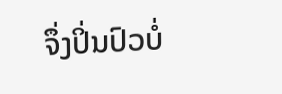ຈຶ່ງປິ່ນປົວບໍ່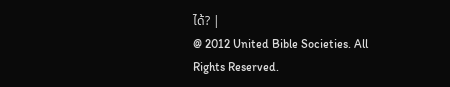ໄດ້? |
@ 2012 United Bible Societies. All Rights Reserved.